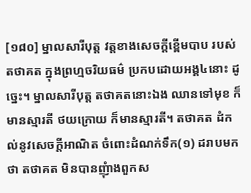[១៨០] ម្នាលសារីបុត្ត វត្តខាងសេចក្តីខ្ពើមបាប របស់តថាគត ក្នុងព្រហ្មចរិយធម៌ ប្រកបដោយអង្គ៤នោះ ដូច្នេះ។ ម្នាលសារីបុត្ត តថាគតនោះឯង ឈានទៅមុខ ក៏មានស្មារតី ថយក្រោយ ក៏មានស្មារតី។ តថាគត ដំកល់នូវសេចក្តីអាណិត ចំពោះដំណក់ទឹក(១) ដរាបមកថា តថាគត មិនបានញុំាងពួកស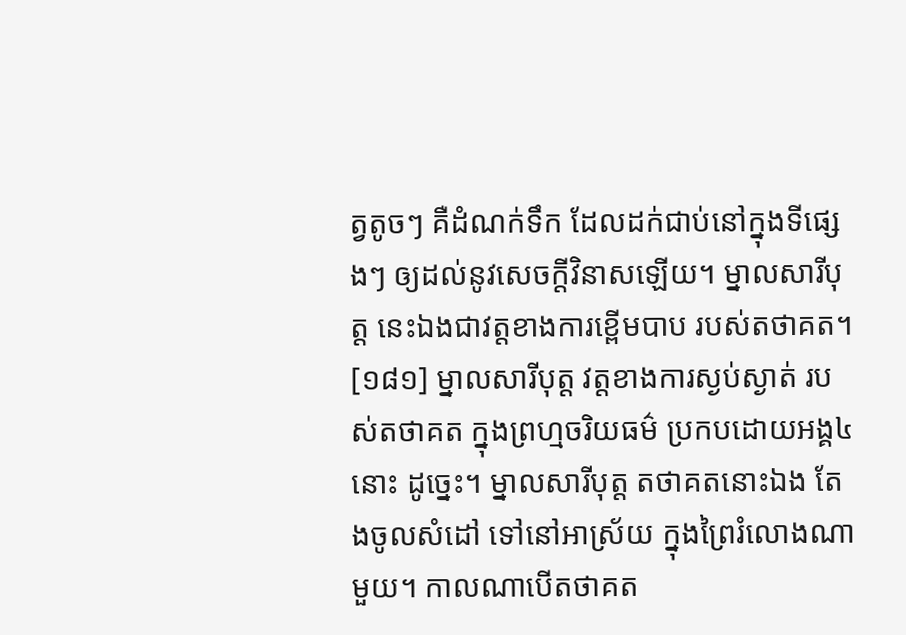ត្វតូចៗ គឺដំណក់ទឹក ដែលដក់ជាប់នៅក្នុងទីផ្សេងៗ ឲ្យដល់នូវសេចក្តីវិនាសឡើយ។ ម្នាលសារីបុត្ត នេះឯងជាវត្តខាងការខ្ពើមបាប របស់តថាគត។
[១៨១] ម្នាលសារីបុត្ត វត្តខាងការស្ងប់ស្ងាត់ របស់តថាគត ក្នុងព្រហ្មចរិយធម៌ ប្រកបដោយអង្គ៤នោះ ដូច្នេះ។ ម្នាលសារីបុត្ត តថាគតនោះឯង តែងចូលសំដៅ ទៅនៅអាស្រ័យ ក្នុងព្រៃរំលោងណាមួយ។ កាលណាបើតថាគត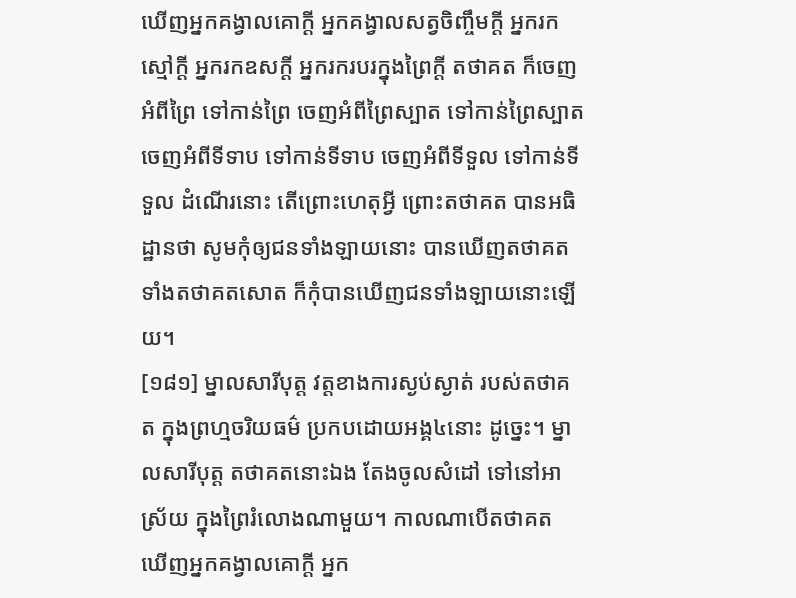ឃើញអ្នកគង្វាលគោក្តី អ្នកគង្វាលសត្វចិញ្ចឹមក្តី អ្នករកស្មៅក្តី អ្នករកឧសក្តី អ្នករករបរក្នុងព្រៃក្តី តថាគត ក៏ចេញអំពីព្រៃ ទៅកាន់ព្រៃ ចេញអំពីព្រៃស្បាត ទៅកាន់ព្រៃស្បាត ចេញអំពីទីទាប ទៅកាន់ទីទាប ចេញអំពីទីទួល ទៅកាន់ទីទួល ដំណើរនោះ តើព្រោះហេតុអ្វី ព្រោះតថាគត បានអធិដ្ឋានថា សូមកុំឲ្យជនទាំងឡាយនោះ បានឃើញតថាគត ទាំងតថាគតសោត ក៏កុំបានឃើញជនទាំងឡាយនោះឡើយ។
[១៨១] ម្នាលសារីបុត្ត វត្តខាងការស្ងប់ស្ងាត់ របស់តថាគត ក្នុងព្រហ្មចរិយធម៌ ប្រកបដោយអង្គ៤នោះ ដូច្នេះ។ ម្នាលសារីបុត្ត តថាគតនោះឯង តែងចូលសំដៅ ទៅនៅអាស្រ័យ ក្នុងព្រៃរំលោងណាមួយ។ កាលណាបើតថាគត ឃើញអ្នកគង្វាលគោក្តី អ្នក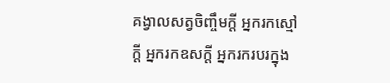គង្វាលសត្វចិញ្ចឹមក្តី អ្នករកស្មៅក្តី អ្នករកឧសក្តី អ្នករករបរក្នុង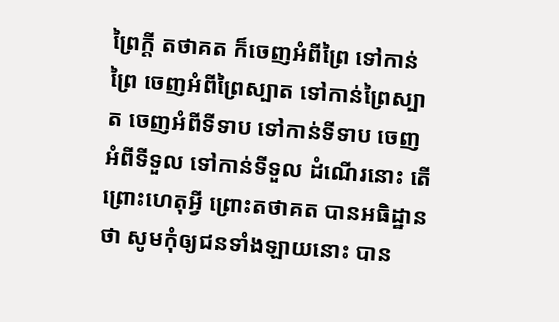ព្រៃក្តី តថាគត ក៏ចេញអំពីព្រៃ ទៅកាន់ព្រៃ ចេញអំពីព្រៃស្បាត ទៅកាន់ព្រៃស្បាត ចេញអំពីទីទាប ទៅកាន់ទីទាប ចេញអំពីទីទួល ទៅកាន់ទីទួល ដំណើរនោះ តើព្រោះហេតុអ្វី ព្រោះតថាគត បានអធិដ្ឋានថា សូមកុំឲ្យជនទាំងឡាយនោះ បាន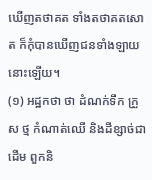ឃើញតថាគត ទាំងតថាគតសោត ក៏កុំបានឃើញជនទាំងឡាយនោះឡើយ។
(១) អដ្ឋកថា ថា ដំណក់ទឹក ក្រួស ថ្ម កំណាត់ឈើ និងដីខ្សាច់ជាដើម ពួកនិ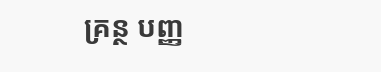គ្រន្ថ បញ្ញ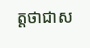ត្តថាជាស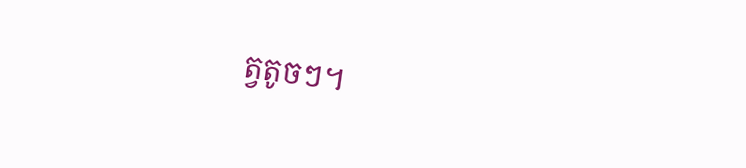ត្វតូចៗ។